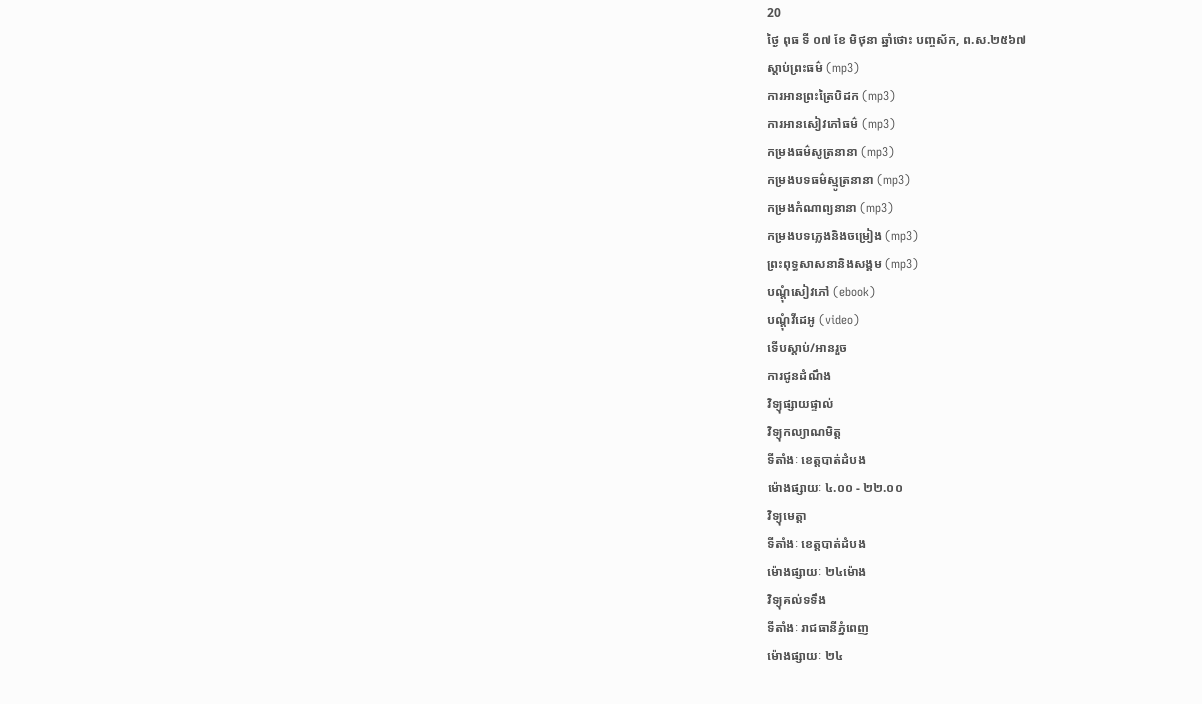20
ថ្ងៃ ពុធ ទី ០៧ ខែ មិថុនា ឆ្នាំថោះ បញ្ចស័ក, ព.ស.២៥៦៧
ស្តាប់ព្រះធម៌ (mp3)
ការអានព្រះត្រៃបិដក (mp3)
ការអានសៀវភៅធម៌ (mp3)
កម្រងធម៌សូត្រនានា (mp3)
កម្រងបទធម៌ស្មូត្រនានា (mp3)
កម្រងកំណាព្យនានា (mp3)
កម្រងបទភ្លេងនិងចម្រៀង (mp3)
ព្រះពុទ្ធសាសនានិងសង្គម (mp3)
បណ្តុំសៀវភៅ (ebook)
បណ្តុំវីដេអូ (video)
ទើបស្តាប់/អានរួច
ការជូនដំណឹង
វិទ្យុផ្សាយផ្ទាល់
វិទ្យុកល្យាណមិត្ត
ទីតាំងៈ ខេត្តបាត់ដំបង
ម៉ោងផ្សាយៈ ៤.០០ - ២២.០០
វិទ្យុមេត្តា
ទីតាំងៈ ខេត្តបាត់ដំបង
ម៉ោងផ្សាយៈ ២៤ម៉ោង
វិទ្យុគល់ទទឹង
ទីតាំងៈ រាជធានីភ្នំពេញ
ម៉ោងផ្សាយៈ ២៤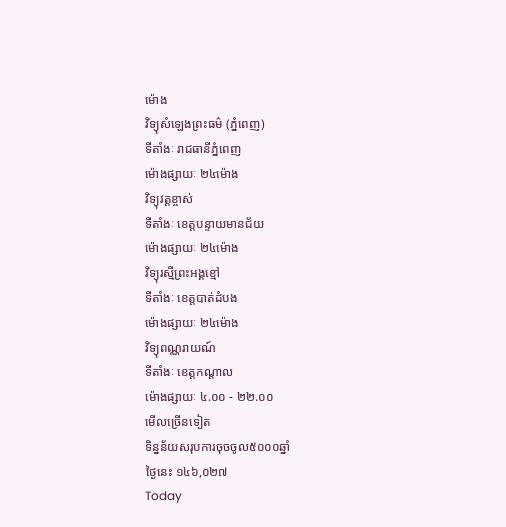ម៉ោង
វិទ្យុសំឡេងព្រះធម៌ (ភ្នំពេញ)
ទីតាំងៈ រាជធានីភ្នំពេញ
ម៉ោងផ្សាយៈ ២៤ម៉ោង
វិទ្យុវត្តខ្ចាស់
ទីតាំងៈ ខេត្តបន្ទាយមានជ័យ
ម៉ោងផ្សាយៈ ២៤ម៉ោង
វិទ្យុរស្មីព្រះអង្គខ្មៅ
ទីតាំងៈ ខេត្តបាត់ដំបង
ម៉ោងផ្សាយៈ ២៤ម៉ោង
វិទ្យុពណ្ណរាយណ៍
ទីតាំងៈ ខេត្តកណ្តាល
ម៉ោងផ្សាយៈ ៤.០០ - ២២.០០
មើលច្រើនទៀត
ទិន្នន័យសរុបការចុចចូល៥០០០ឆ្នាំ
ថ្ងៃនេះ ១៤៦,០២៧
Today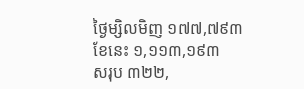ថ្ងៃម្សិលមិញ ១៧៧,៧៩៣
ខែនេះ ១,១១៣,១៩៣
សរុប ៣២២,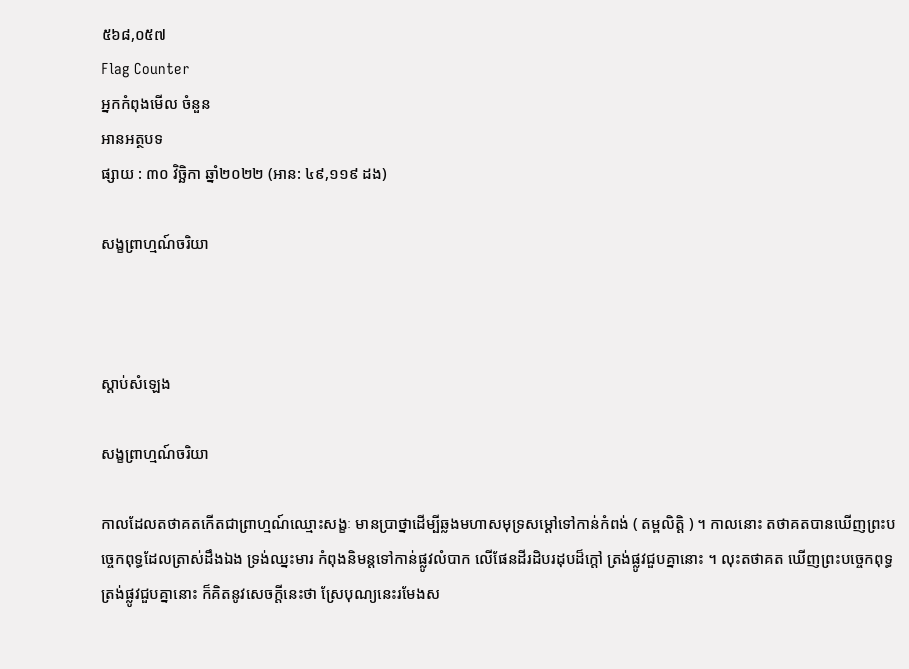៥៦៨,០៥៧
Flag Counter
អ្នកកំពុងមើល ចំនួន
អានអត្ថបទ
ផ្សាយ : ៣០ វិច្ឆិកា ឆ្នាំ២០២២ (អាន: ៤៩,១១៩ ដង)

សង្ខព្រាហ្មណ៍ចរិយា



ស្តាប់សំឡេង

សង្ខព្រាហ្មណ៍ចរិយា

កាលដែលតថាគតកើតជាព្រាហ្មណ៍ឈ្មោះសង្ខៈ មានប្រាថ្នាដើម្បីឆ្លងមហាសមុទ្រសម្តៅទៅកាន់កំពង់ ( តម្ពលិត្តិ ) ។ កាលនោះ តថាគតបានឃើញព្រះបច្ចេកពុទ្ធដែលត្រាស់ដឹងឯង ទ្រង់ឈ្នះមារ កំពុងនិមន្តទៅកាន់ផ្លូវលំបាក លើផែនដីរដិបរដុបដ៏ក្តៅ ត្រង់ផ្លូវជួបគ្នានោះ ។ លុះតថាគត ឃើញព្រះបច្ចេកពុទ្ធ ត្រង់ផ្លូវជួបគ្នានោះ ក៏គិតនូវសេចក្តីនេះថា ស្រែបុណ្យនេះរមែងស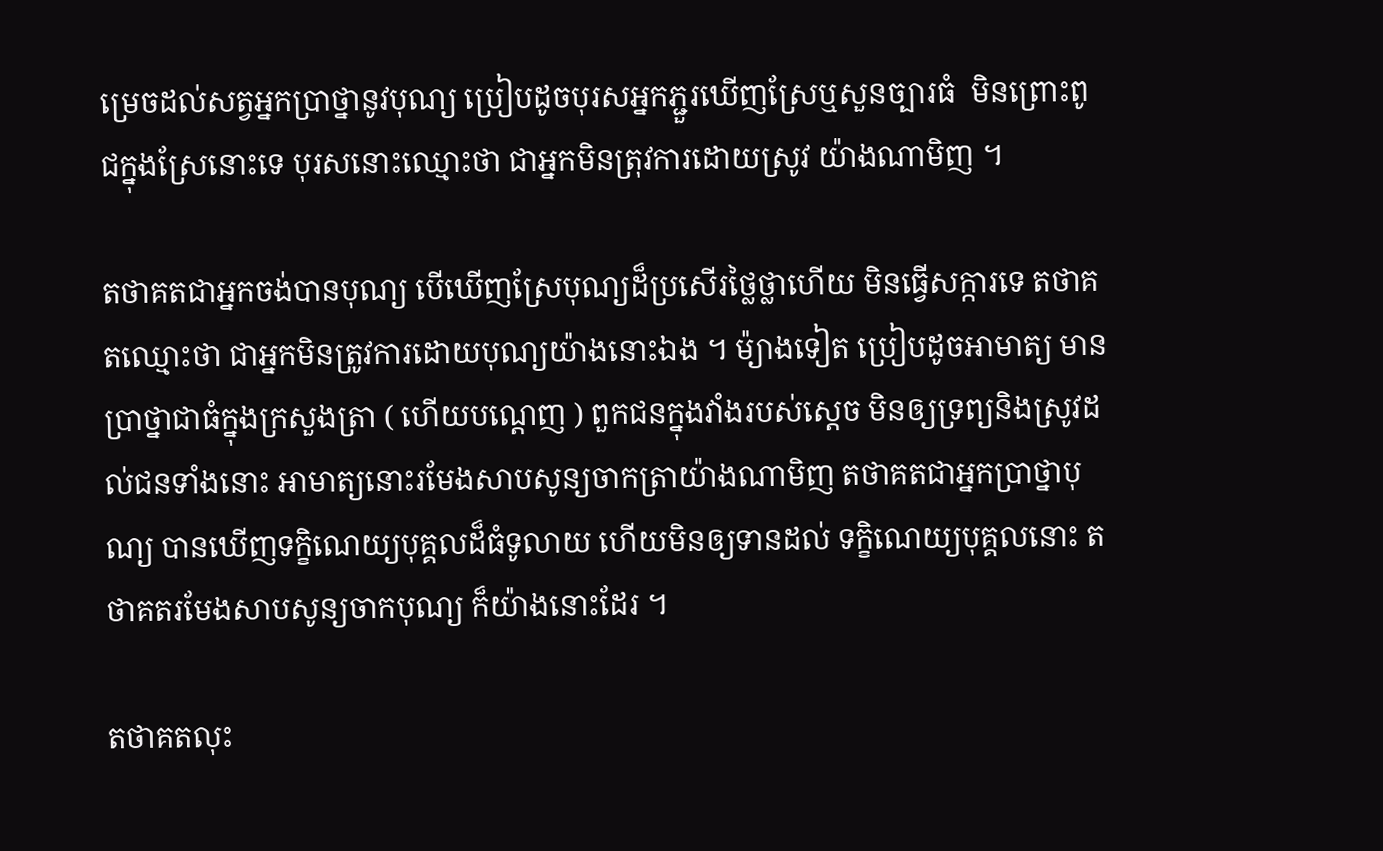ម្រេចដល់សត្វអ្នកប្រាថ្នានូវបុណ្យ ប្រៀបដូចបុរសអ្នកភ្ជួរឃើញស្រែឬសួនច្បារធំ  មិនព្រោះពូជក្នុងស្រែនោះទេ បុរសនោះឈ្មោះថា ជាអ្នកមិនត្រុវការដោយស្រូវ យ៉ាងណាមិញ ។

តថាគតជាអ្នកចង់បានបុណ្យ បើឃើញស្រែបុណ្យដ៏ប្រសើរថ្លៃថ្លាហើយ មិនធ្វើសក្ការទេ តថាគតឈ្មោះថា ជាអ្នកមិនត្រូវការដោយបុណ្យយ៉ាងនោះឯង ។ ម៉្យាងទៀត ប្រៀបដូចអាមាត្យ មានប្រាថ្នាជាធំក្នុងក្រសួងត្រា ( ហើយបណ្តេញ ) ពួកជនក្នុងវាំងរបស់ស្តេច មិនឲ្យទ្រព្យនិងស្រូវដល់ជនទាំងនោះ អាមាត្យនោះរមែងសាបសូន្យចាកត្រាយ៉ាងណាមិញ តថាគតជាអ្នកប្រាថ្នាបុណ្យ បានឃើញទក្ខិណេយ្យបុគ្គលដ៏ធំទូលាយ ហើយមិនឲ្យទានដល់ ទក្ខិណេយ្យបុគ្គលនោះ តថាគតរមែងសាបសូន្យចាកបុណ្យ ក៏យ៉ាងនោះដែរ ។

តថាគតលុះ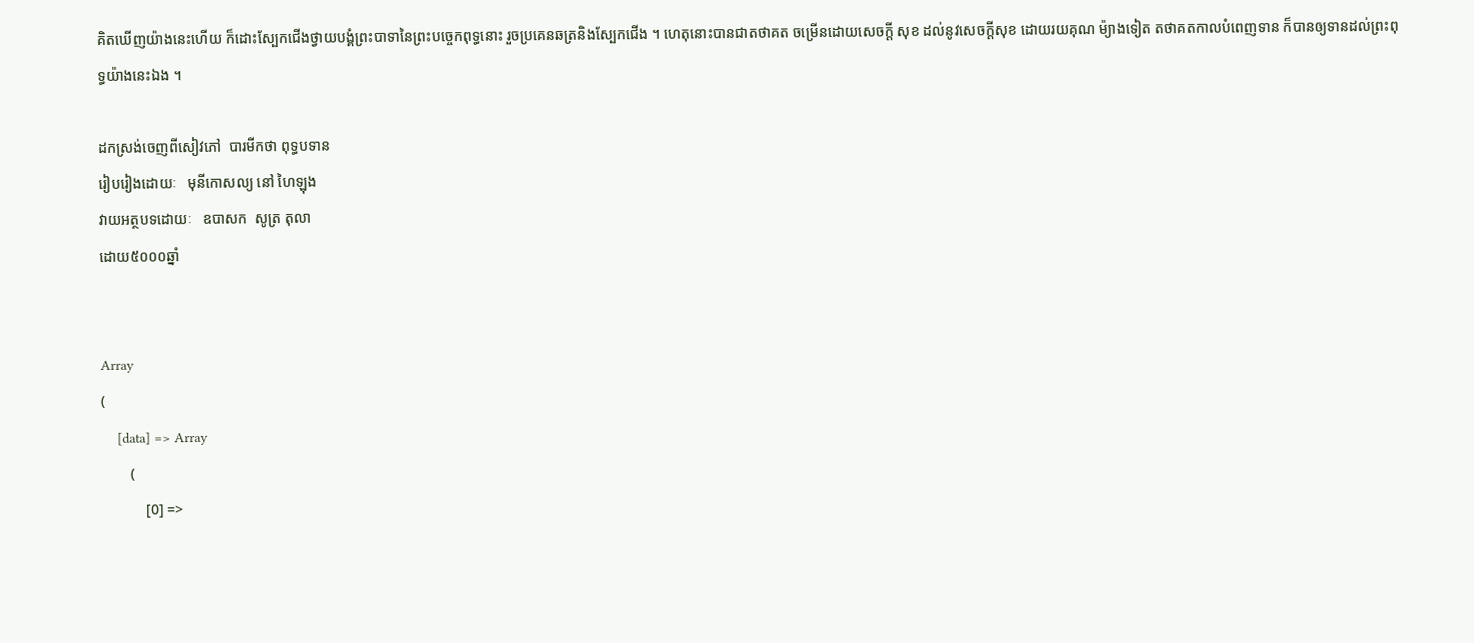គិតឃើញយ៉ាងនេះហើយ ក៏ដោះស្បែកជើងថ្វាយបង្គំព្រះបាទានៃព្រះបច្ចេកពុទ្ធនោះ រួចប្រគេនឆត្រនិងស្បែកជើង ។ ហេតុនោះបានជាតថាគត ចម្រើនដោយសេចក្តី សុខ ដល់នូវសេចក្តីសុខ ដោយរយគុណ ម៉្យាងទៀត តថាគតកាលបំពេញទាន ក៏បានឲ្យទានដល់ព្រះពុទ្ធយ៉ាងនេះឯង ។

ដកស្រង់ចេញពីសៀវភៅ  បារមីកថា ពុទ្ធបទាន
រៀបរៀងដោយៈ   មុនីកោសល្យ នៅ ហៃឡុង
វាយអត្ថបទដោយៈ   ឧបាសក  សូត្រ តុលា
ដោយ៥០០០ឆ្នាំ


Array
(
    [data] => Array
        (
            [0] =>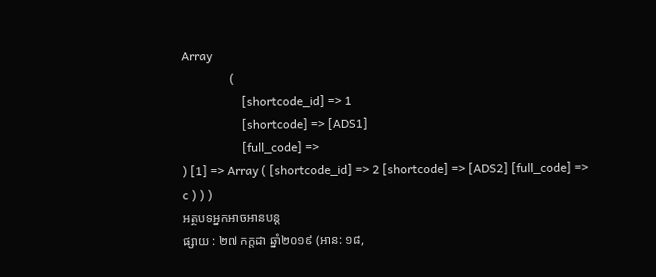Array
                (
                    [shortcode_id] => 1
                    [shortcode] => [ADS1]
                    [full_code] =>
) [1] => Array ( [shortcode_id] => 2 [shortcode] => [ADS2] [full_code] => c ) ) )
អត្ថបទអ្នកអាចអានបន្ត
ផ្សាយ : ២៧ កក្តដា ឆ្នាំ២០១៩ (អាន: ១៨,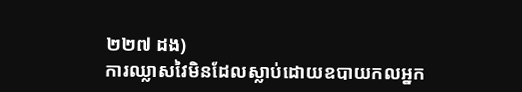២២៧ ដង)
ការឈ្លាសវៃមិនដែលស្លាប់ដោយឧបាយកលអ្នក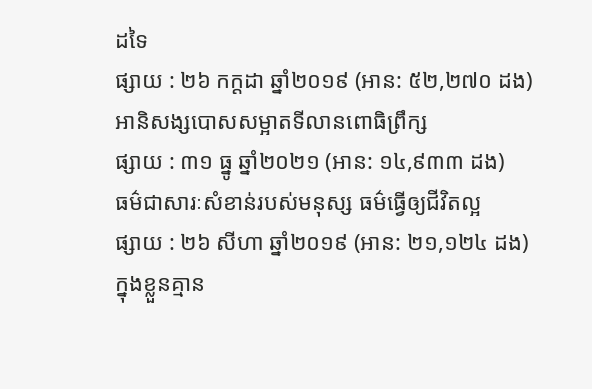ដទៃ
ផ្សាយ : ២៦ កក្តដា ឆ្នាំ២០១៩ (អាន: ៥២,២៧០ ដង)
អានិសង្សបោសសម្អាតទីលានពោធិព្រឹក្ស
ផ្សាយ : ៣១ ធ្នូ ឆ្នាំ២០២១ (អាន: ១៤,៩៣៣ ដង)
ធម៌ជាសារៈសំខាន់របស់មនុស្ស ធម៌ធ្វើឲ្យជីវិតល្អ
ផ្សាយ : ២៦ សីហា ឆ្នាំ២០១៩ (អាន: ២១,១២៤ ដង)
ក្នុងខ្លួនគ្មាន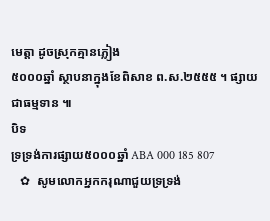មេត្តា ដូចស្រុកគ្មានភ្លៀង
៥០០០ឆ្នាំ ស្ថាបនាក្នុងខែពិសាខ ព.ស.២៥៥៥ ។ ផ្សាយជាធម្មទាន ៕
បិទ
ទ្រទ្រង់ការផ្សាយ៥០០០ឆ្នាំ ABA 000 185 807
   ✿  សូមលោកអ្នកករុណាជួយទ្រទ្រង់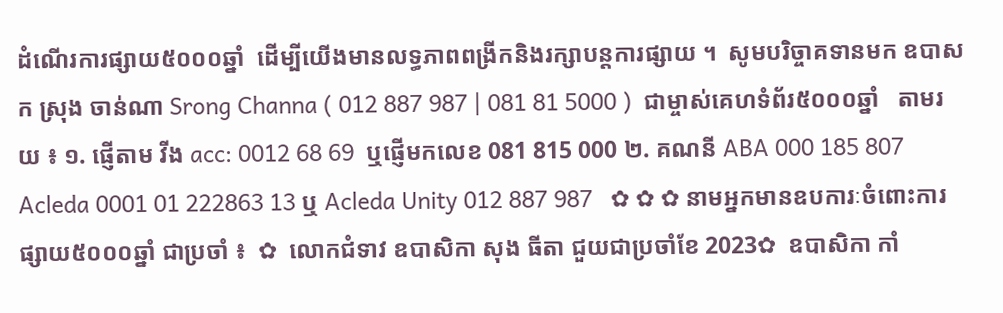ដំណើរការផ្សាយ៥០០០ឆ្នាំ  ដើម្បីយើងមានលទ្ធភាពពង្រីកនិងរក្សាបន្តការផ្សាយ ។  សូមបរិច្ចាគទានមក ឧបាសក ស្រុង ចាន់ណា Srong Channa ( 012 887 987 | 081 81 5000 )  ជាម្ចាស់គេហទំព័រ៥០០០ឆ្នាំ   តាមរយ ៖ ១. ផ្ញើតាម វីង acc: 0012 68 69  ឬផ្ញើមកលេខ 081 815 000 ២. គណនី ABA 000 185 807 Acleda 0001 01 222863 13 ឬ Acleda Unity 012 887 987   ✿ ✿ ✿ នាមអ្នកមានឧបការៈចំពោះការផ្សាយ៥០០០ឆ្នាំ ជាប្រចាំ ៖  ✿  លោកជំទាវ ឧបាសិកា សុង ធីតា ជួយជាប្រចាំខែ 2023✿  ឧបាសិកា កាំ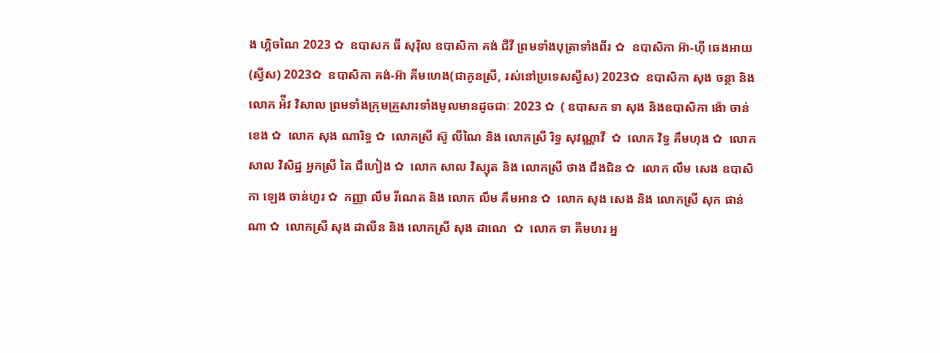ង ហ្គិចណៃ 2023 ✿  ឧបាសក ធី សុរ៉ិល ឧបាសិកា គង់ ជីវី ព្រមទាំងបុត្រាទាំងពីរ ✿  ឧបាសិកា អ៊ា-ហុី ឆេងអាយ (ស្វីស) 2023✿  ឧបាសិកា គង់-អ៊ា គីមហេង(ជាកូនស្រី, រស់នៅប្រទេសស្វីស) 2023✿  ឧបាសិកា សុង ចន្ថា និង លោក អ៉ីវ វិសាល ព្រមទាំងក្រុមគ្រួសារទាំងមូលមានដូចជាៈ 2023 ✿  ( ឧបាសក ទា សុង និងឧបាសិកា ង៉ោ ចាន់ខេង ✿  លោក សុង ណារិទ្ធ ✿  លោកស្រី ស៊ូ លីណៃ និង លោកស្រី រិទ្ធ សុវណ្ណាវី  ✿  លោក វិទ្ធ គឹមហុង ✿  លោក សាល វិសិដ្ឋ អ្នកស្រី តៃ ជឹហៀង ✿  លោក សាល វិស្សុត និង លោកស្រី ថាង ជឹងជិន ✿  លោក លឹម សេង ឧបាសិកា ឡេង ចាន់ហួរ ✿  កញ្ញា លឹម រីណេត និង លោក លឹម គឹមអាន ✿  លោក សុង សេង និង លោកស្រី សុក ផាន់ណា ✿  លោកស្រី សុង ដាលីន និង លោកស្រី សុង ដាណេ  ✿  លោក ទា គីមហរ អ្ន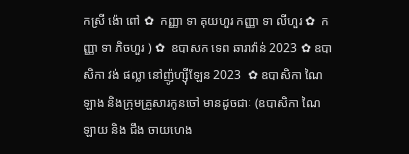កស្រី ង៉ោ ពៅ ✿  កញ្ញា ទា គុយហួរ កញ្ញា ទា លីហួរ ✿  កញ្ញា ទា ភិចហួរ ) ✿  ឧបាសក ទេព ឆារាវ៉ាន់ 2023 ✿ ឧបាសិកា វង់ ផល្លា នៅញ៉ូហ្ស៊ីឡែន 2023  ✿ ឧបាសិកា ណៃ ឡាង និងក្រុមគ្រួសារកូនចៅ មានដូចជាៈ (ឧបាសិកា ណៃ ឡាយ និង ជឹង ចាយហេង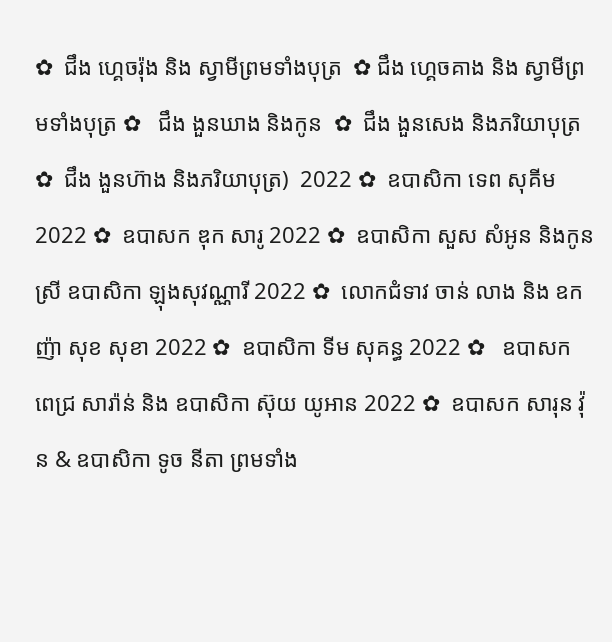✿  ជឹង ហ្គេចរ៉ុង និង ស្វាមីព្រមទាំងបុត្រ  ✿ ជឹង ហ្គេចគាង និង ស្វាមីព្រមទាំងបុត្រ ✿   ជឹង ងួនឃាង និងកូន  ✿  ជឹង ងួនសេង និងភរិយាបុត្រ ✿  ជឹង ងួនហ៊ាង និងភរិយាបុត្រ)  2022 ✿  ឧបាសិកា ទេព សុគីម 2022 ✿  ឧបាសក ឌុក សារូ 2022 ✿  ឧបាសិកា សួស សំអូន និងកូនស្រី ឧបាសិកា ឡុងសុវណ្ណារី 2022 ✿  លោកជំទាវ ចាន់ លាង និង ឧកញ៉ា សុខ សុខា 2022 ✿  ឧបាសិកា ទីម សុគន្ធ 2022 ✿   ឧបាសក ពេជ្រ សារ៉ាន់ និង ឧបាសិកា ស៊ុយ យូអាន 2022 ✿  ឧបាសក សារុន វ៉ុន & ឧបាសិកា ទូច នីតា ព្រមទាំង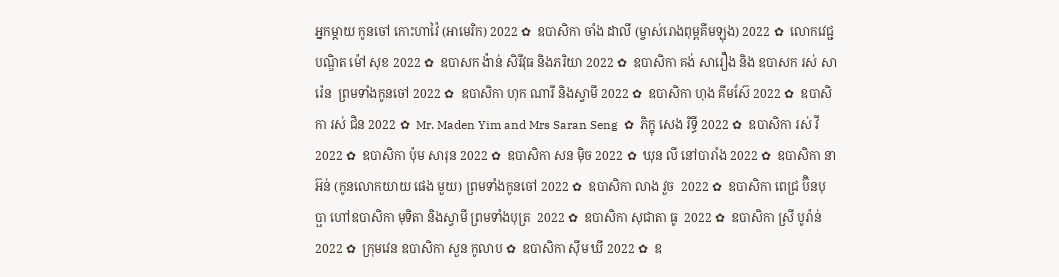អ្នកម្តាយ កូនចៅ កោះហាវ៉ៃ (អាមេរិក) 2022 ✿  ឧបាសិកា ចាំង ដាលី (ម្ចាស់រោងពុម្ពគីមឡុង) 2022 ✿  លោកវេជ្ជបណ្ឌិត ម៉ៅ សុខ 2022 ✿  ឧបាសក ង៉ាន់ សិរីវុធ និងភរិយា 2022 ✿  ឧបាសិកា គង់ សារឿង និង ឧបាសក រស់ សារ៉េន  ព្រមទាំងកូនចៅ 2022 ✿  ឧបាសិកា ហុក ណារី និងស្វាមី 2022 ✿  ឧបាសិកា ហុង គីមស៊ែ 2022 ✿  ឧបាសិកា រស់ ជិន 2022 ✿  Mr. Maden Yim and Mrs Saran Seng  ✿  ភិក្ខុ សេង រិទ្ធី 2022 ✿  ឧបាសិកា រស់ វី 2022 ✿  ឧបាសិកា ប៉ុម សារុន 2022 ✿  ឧបាសិកា សន ម៉ិច 2022 ✿  ឃុន លី នៅបារាំង 2022 ✿  ឧបាសិកា នា អ៊ន់ (កូនលោកយាយ ផេង មួយ) ព្រមទាំងកូនចៅ 2022 ✿  ឧបាសិកា លាង វួច  2022 ✿  ឧបាសិកា ពេជ្រ ប៊ិនបុប្ផា ហៅឧបាសិកា មុទិតា និងស្វាមី ព្រមទាំងបុត្រ  2022 ✿  ឧបាសិកា សុជាតា ធូ  2022 ✿  ឧបាសិកា ស្រី បូរ៉ាន់ 2022 ✿  ក្រុមវេន ឧបាសិកា សួន កូលាប ✿  ឧបាសិកា ស៊ីម ឃី 2022 ✿  ឧ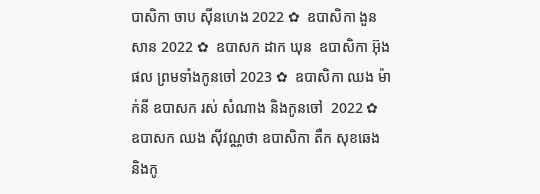បាសិកា ចាប ស៊ីនហេង 2022 ✿  ឧបាសិកា ងួន សាន 2022 ✿  ឧបាសក ដាក ឃុន  ឧបាសិកា អ៊ុង ផល ព្រមទាំងកូនចៅ 2023 ✿  ឧបាសិកា ឈង ម៉ាក់នី ឧបាសក រស់ សំណាង និងកូនចៅ  2022 ✿  ឧបាសក ឈង សុីវណ្ណថា ឧបាសិកា តឺក សុខឆេង និងកូ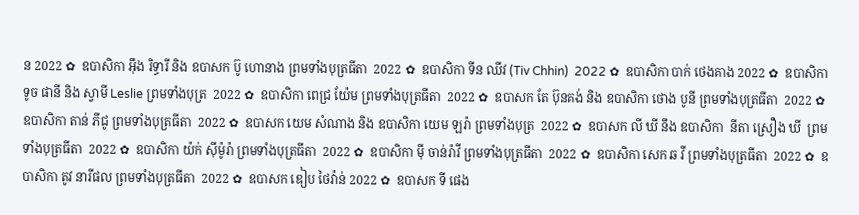ន 2022 ✿  ឧបាសិកា អុឹង រិទ្ធារី និង ឧបាសក ប៊ូ ហោនាង ព្រមទាំងបុត្រធីតា  2022 ✿  ឧបាសិកា ទីន ឈីវ (Tiv Chhin)  2022 ✿  ឧបាសិកា បាក់ ថេងគាង 2022 ✿  ឧបាសិកា ទូច ផានី និង ស្វាមី Leslie ព្រមទាំងបុត្រ  2022 ✿  ឧបាសិកា ពេជ្រ យ៉ែម ព្រមទាំងបុត្រធីតា  2022 ✿  ឧបាសក តែ ប៊ុនគង់ និង ឧបាសិកា ថោង បូនី ព្រមទាំងបុត្រធីតា  2022 ✿  ឧបាសិកា តាន់ ភីជូ ព្រមទាំងបុត្រធីតា  2022 ✿  ឧបាសក យេម សំណាង និង ឧបាសិកា យេម ឡរ៉ា ព្រមទាំងបុត្រ  2022 ✿  ឧបាសក លី ឃី នឹង ឧបាសិកា  នីតា ស្រឿង ឃី  ព្រមទាំងបុត្រធីតា  2022 ✿  ឧបាសិកា យ៉ក់ សុីម៉ូរ៉ា ព្រមទាំងបុត្រធីតា  2022 ✿  ឧបាសិកា មុី ចាន់រ៉ាវី ព្រមទាំងបុត្រធីតា  2022 ✿  ឧបាសិកា សេក ឆ វី ព្រមទាំងបុត្រធីតា  2022 ✿  ឧបាសិកា តូវ នារីផល ព្រមទាំងបុត្រធីតា  2022 ✿  ឧបាសក ឌៀប ថៃវ៉ាន់ 2022 ✿  ឧបាសក ទី ផេង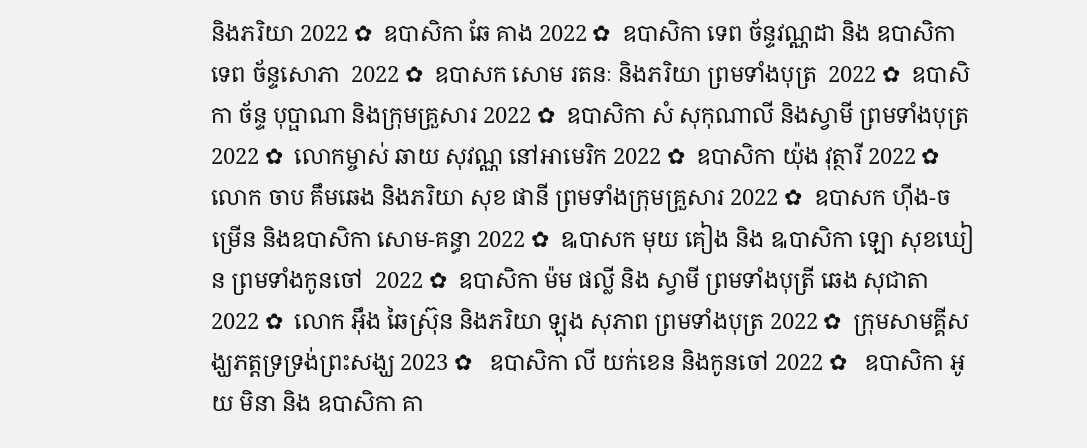និងភរិយា 2022 ✿  ឧបាសិកា ឆែ គាង 2022 ✿  ឧបាសិកា ទេព ច័ន្ទវណ្ណដា និង ឧបាសិកា ទេព ច័ន្ទសោភា  2022 ✿  ឧបាសក សោម រតនៈ និងភរិយា ព្រមទាំងបុត្រ  2022 ✿  ឧបាសិកា ច័ន្ទ បុប្ផាណា និងក្រុមគ្រួសារ 2022 ✿  ឧបាសិកា សំ សុកុណាលី និងស្វាមី ព្រមទាំងបុត្រ  2022 ✿  លោកម្ចាស់ ឆាយ សុវណ្ណ នៅអាមេរិក 2022 ✿  ឧបាសិកា យ៉ុង វុត្ថារី 2022 ✿  លោក ចាប គឹមឆេង និងភរិយា សុខ ផានី ព្រមទាំងក្រុមគ្រួសារ 2022 ✿  ឧបាសក ហ៊ីង-ចម្រើន និងឧបាសិកា សោម-គន្ធា 2022 ✿  ឩបាសក មុយ គៀង និង ឩបាសិកា ឡោ សុខឃៀន ព្រមទាំងកូនចៅ  2022 ✿  ឧបាសិកា ម៉ម ផល្លី និង ស្វាមី ព្រមទាំងបុត្រី ឆេង សុជាតា 2022 ✿  លោក អ៊ឹង ឆៃស្រ៊ុន និងភរិយា ឡុង សុភាព ព្រមទាំងបុត្រ 2022 ✿  ក្រុមសាមគ្គីសង្ឃភត្តទ្រទ្រង់ព្រះសង្ឃ 2023 ✿   ឧបាសិកា លី យក់ខេន និងកូនចៅ 2022 ✿   ឧបាសិកា អូយ មិនា និង ឧបាសិកា គា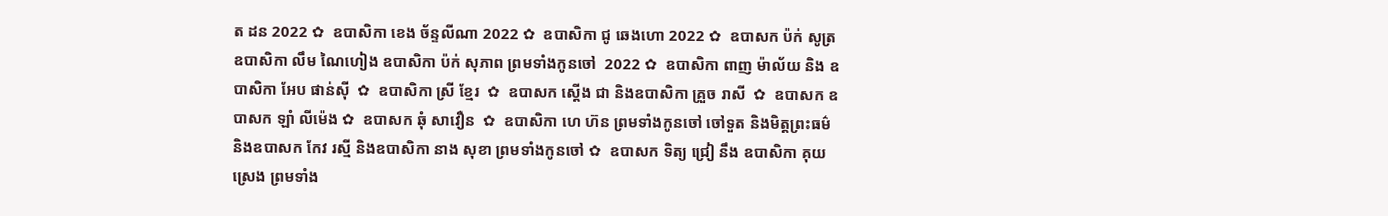ត ដន 2022 ✿  ឧបាសិកា ខេង ច័ន្ទលីណា 2022 ✿  ឧបាសិកា ជូ ឆេងហោ 2022 ✿  ឧបាសក ប៉ក់ សូត្រ ឧបាសិកា លឹម ណៃហៀង ឧបាសិកា ប៉ក់ សុភាព ព្រមទាំងកូនចៅ  2022 ✿  ឧបាសិកា ពាញ ម៉ាល័យ និង ឧបាសិកា អែប ផាន់ស៊ី  ✿  ឧបាសិកា ស្រី ខ្មែរ  ✿  ឧបាសក ស្តើង ជា និងឧបាសិកា គ្រួច រាសី  ✿  ឧបាសក ឧបាសក ឡាំ លីម៉េង ✿  ឧបាសក ឆុំ សាវឿន  ✿  ឧបាសិកា ហេ ហ៊ន ព្រមទាំងកូនចៅ ចៅទួត និងមិត្តព្រះធម៌ និងឧបាសក កែវ រស្មី និងឧបាសិកា នាង សុខា ព្រមទាំងកូនចៅ ✿  ឧបាសក ទិត្យ ជ្រៀ នឹង ឧបាសិកា គុយ ស្រេង ព្រមទាំង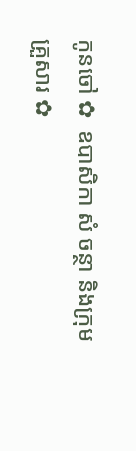កូនចៅ ✿  ឧបាសិកា សំ ចន្ថា និងក្រុមគ្រួសារ ✿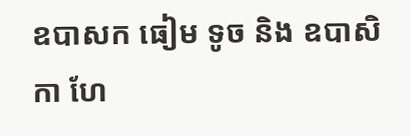ឧបាសក ធៀម ទូច និង ឧបាសិកា ហែ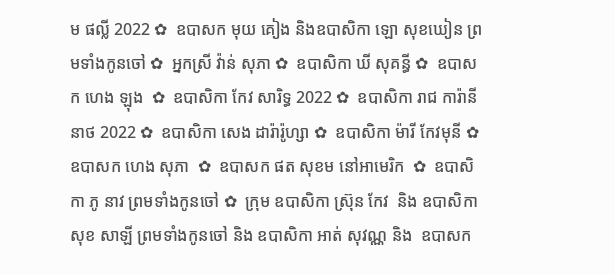ម ផល្លី 2022 ✿  ឧបាសក មុយ គៀង និងឧបាសិកា ឡោ សុខឃៀន ព្រមទាំងកូនចៅ ✿  អ្នកស្រី វ៉ាន់ សុភា ✿  ឧបាសិកា ឃី សុគន្ធី ✿  ឧបាសក ហេង ឡុង  ✿  ឧបាសិកា កែវ សារិទ្ធ 2022 ✿  ឧបាសិកា រាជ ការ៉ានីនាថ 2022 ✿  ឧបាសិកា សេង ដារ៉ារ៉ូហ្សា ✿  ឧបាសិកា ម៉ារី កែវមុនី ✿  ឧបាសក ហេង សុភា  ✿  ឧបាសក ផត សុខម នៅអាមេរិក  ✿  ឧបាសិកា ភូ នាវ ព្រមទាំងកូនចៅ ✿  ក្រុម ឧបាសិកា ស្រ៊ុន កែវ  និង ឧបាសិកា សុខ សាឡី ព្រមទាំងកូនចៅ និង ឧបាសិកា អាត់ សុវណ្ណ និង  ឧបាសក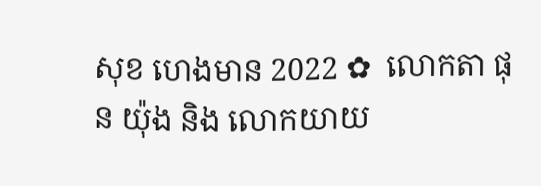សុខ ហេងមាន 2022 ✿  លោកតា ផុន យ៉ុង និង លោកយាយ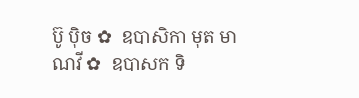ប៊ូ ប៉ិច ✿  ឧបាសិកា មុត មាណវី ✿  ឧបាសក ទិ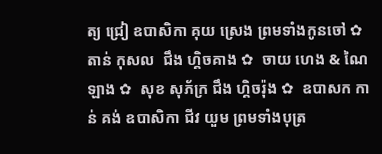ត្យ ជ្រៀ ឧបាសិកា គុយ ស្រេង ព្រមទាំងកូនចៅ ✿  តាន់ កុសល  ជឹង ហ្គិចគាង ✿  ចាយ ហេង & ណៃ ឡាង ✿  សុខ សុភ័ក្រ ជឹង ហ្គិចរ៉ុង ✿  ឧបាសក កាន់ គង់ ឧបាសិកា ជីវ យួម ព្រមទាំងបុត្រ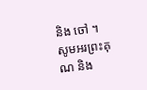និង ចៅ ។  សូមអរព្រះគុណ និង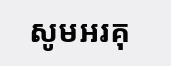សូមអរគុ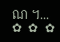ណ ។...       ✿  ✿  ✿